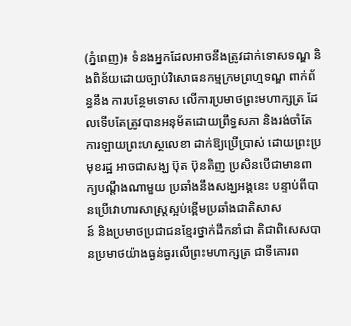(ភ្នំពេញ)៖ ទំនងអ្នកដែលអាចនឹងត្រូវដាក់ទោសទណ្ឌ និងពិន័យដោយច្បាប់វិសោធនកម្មក្រមព្រហ្មទណ្ឌ ពាក់ព័ន្ធនឹង ការបន្ថែមទោស លើការប្រមាថព្រះមហាក្សត្រ ដែលទើបតែត្រូវបានអនុម័តដោយព្រឹទ្ធសភា និងរង់ចាំតែការឡាយព្រះហស្ថលេខា ដាក់ឱ្យប្រើប្រាស់ ដោយព្រះប្រមុខរដ្ឋ អាចជាសង្ឃ ប៊ុត ប៊ុនតិញ ប្រសិនបើជាមានពាក្យបណ្តឹងណាមួយ ប្រឆាំងនឹងសង្ឃអង្គនេះ បន្ទាប់ពីបានប្រើវោហារសាស្ត្រស្អប់ខ្ពើមប្រឆាំងជាតិសាស
ន៍ និងប្រមាថប្រជាជនខ្មែរថ្នាក់ដឹកនាំជា តិជាពិសេសបានប្រមាថយ៉ាងធ្ងន់ធ្ងរលើព្រះមហាក្សត្រ ជាទីគោរព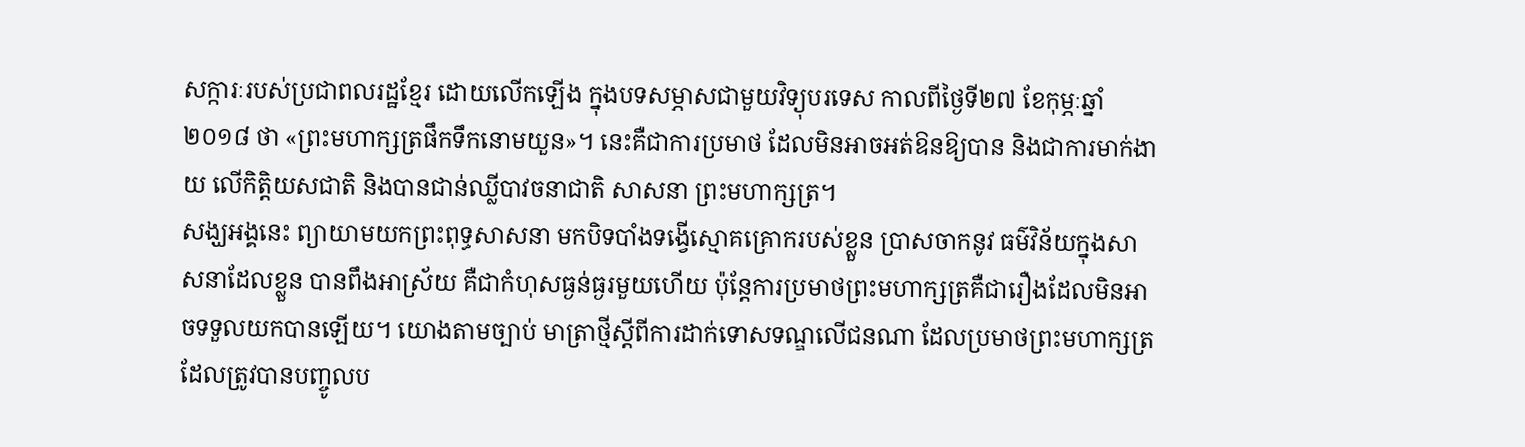សក្ការៈរបស់ប្រជាពលរដ្ឋខ្មែរ ដោយលើកឡើង ក្នុងបទសម្ភាសជាមួយវិទ្យុបរទេស កាលពីថ្ងៃទី២៧ ខែកុម្ភៈឆ្នាំ ២០១៨ ថា «ព្រះមហាក្សត្រផឹកទឹកនោមយួន»។ នេះគឺជាការប្រមាថ ដែលមិនអាចអត់ឱនឱ្យបាន និងជាការមាក់ងាយ លើកិត្តិយសជាតិ និងបានជាន់ឈ្លីបាវចនាជាតិ សាសនា ព្រះមហាក្សត្រ។
សង្ឃអង្គនេះ ព្យាយាមយកព្រះពុទ្ធសាសនា មកបិទបាំងទង្វើស្មោគគ្រោករបស់ខ្លួន ប្រាសចាកនូវ ធម៌វិន័យក្នុងសាសនាដែលខ្លួន បានពឹងអាស្រ័យ គឺជាកំហុសធ្ងន់ធ្ងរមួយហើយ ប៉ុន្តែការប្រមាថព្រះមហាក្សត្រគឺជារឿងដែលមិនអាចទទួលយកបានឡើយ។ យោងតាមច្បាប់ មាត្រាថ្មីស្តីពីការដាក់ទោសទណ្ឌលើជនណា ដែលប្រមាថព្រះមហាក្សត្រ ដែលត្រូវបានបញ្ចូលប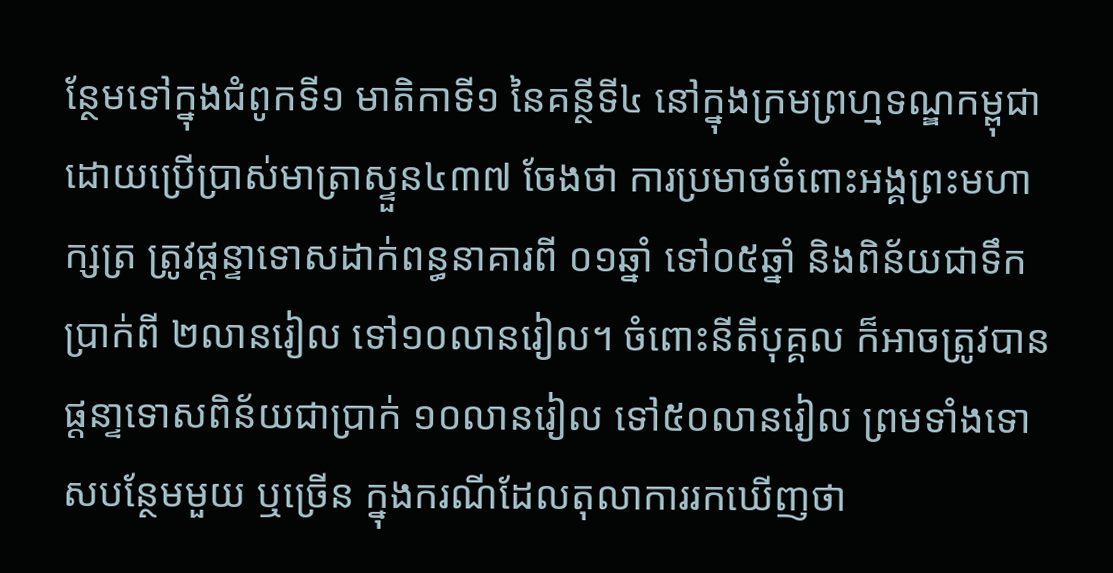ន្ថែមទៅក្នុងជំពូកទី១ មាតិកាទី១ នៃគន្ថីទី៤ នៅក្នុងក្រមព្រហ្មទណ្ឌកម្ពុជា ដោយប្រើប្រាស់មាត្រាស្ទួន៤៣៧ ចែងថា ការប្រមាថចំពោះអង្គព្រះមហាក្សត្រ ត្រូវផ្តន្ទាទោសដាក់ពន្ធនាគារពី ០១ឆ្នាំ ទៅ០៥ឆ្នាំ និងពិន័យជាទឹកប្រាក់ពី ២លានរៀល ទៅ១០លានរៀល។ ចំពោះនីតីបុគ្គល ក៏អាចត្រូវបានផ្តនា្ទទោសពិន័យជាប្រាក់ ១០លានរៀល ទៅ៥០លានរៀល ព្រមទាំងទោសបន្ថែមមួយ ឬច្រើន ក្នុងករណីដែលតុលាការរកឃើញថា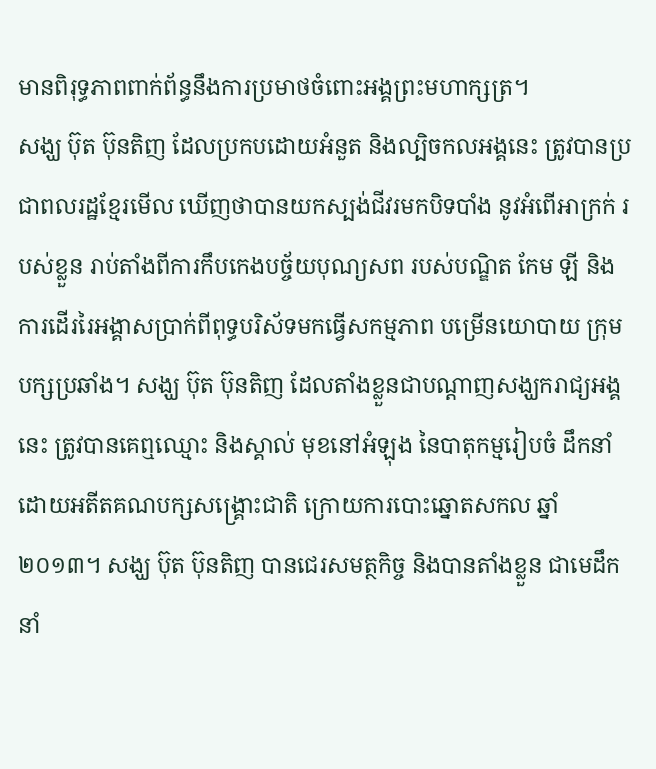មានពិរុទ្ធភាពពាក់ព័ន្ធនឹងការប្រមាថចំពោះអង្គព្រះមហាក្សត្រ។
សង្ឃ ប៊ុត ប៊ុនតិញ ដែលប្រកបដោយអំនួត និងល្បិចកលអង្គនេះ ត្រូវបានប្រជាពលរដ្ឋខ្មែរមើល ឃើញថាបានយកស្បង់ជីវរមកបិទបាំង នូវអំពើអាក្រក់ របស់ខ្លួន រាប់តាំងពីការកឹបកេងបច្ច័យបុណ្យសព របស់បណ្ឌិត កែម ឡី និងការដើររៃអង្គាសប្រាក់ពីពុទ្ធបរិស័ទមកធ្វើសកម្មភាព បម្រើនយោបាយ ក្រុមបក្សប្រឆាំង។ សង្ឃ ប៊ុត ប៊ុនតិញ ដែលតាំងខ្លួនជាបណ្តាញសង្ឃករាជ្យអង្គនេះ ត្រូវបានគេឮឈ្មោះ និងស្គាល់ មុខនៅអំឡុង នៃបាតុកម្មរៀបចំ ដឹកនាំដោយអតីតគណបក្សសង្គ្រោះជាតិ ក្រោយការបោះឆ្នោតសកល ឆ្នាំ២០១៣។ សង្ឃ ប៊ុត ប៊ុនតិញ បានជេរសមត្ថកិច្ច និងបានតាំងខ្លួន ជាមេដឹកនាំ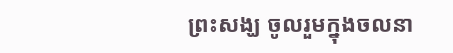ព្រះសង្ឃ ចូលរួមក្នុងចលនា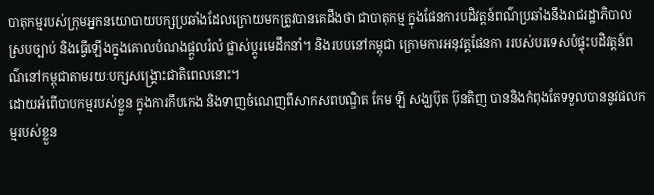បាតុកម្មរបស់ក្រុមអ្នកនយោបាយបក្សប្រឆាំងដែលក្រោយមកត្រូវបានគេដឹងថា ជាបាតុកម្ម ក្នុងផែនការបដិវត្តន៍ពណ៌ប្រឆាំងនឹងរាជរដ្ឋាភិបាលស្របច្បាប់ និងធ្វើឡើងក្នុងគោលបំណងផ្តួលរំលំ ផ្លាស់ប្តូរមេដឹកនាំ។ និងរបបនៅកម្ពុជា ក្រោមការអនុវត្តផែនកា ររបស់បរទេសបំផ្ទុះបដិវត្តន៍ពណ៌នៅកម្ពុជាតាមរយៈបក្សសង្គ្រោះជាតិពេលនោះ។
ដោយអំពើបាបកម្មរបស់ខ្លួន ក្នុងការកឹបកេង និងទាញចំណេញពីសាកសពបណ្ឌិត កែម ឡី សង្ឃប៊ុត ប៊ុនតិញ បាននិងកំពុងតែទទួលបាននូវផលកម្មរបស់ខ្លួន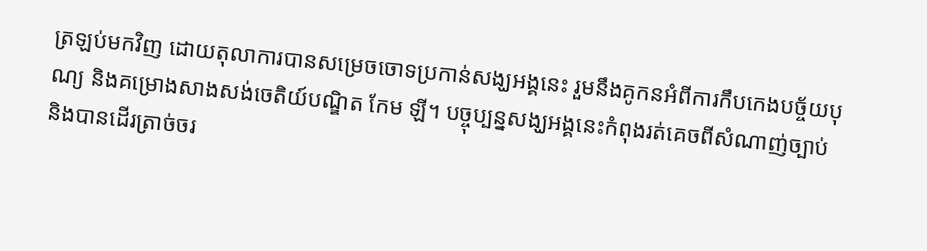ត្រឡប់មកវិញ ដោយតុលាការបានសម្រេចចោទប្រកាន់សង្ឃអង្គនេះ រួមនឹងគូកនអំពីការកឹបកេងបច្ច័យបុណ្យ និងគម្រោងសាងសង់ចេតិយ៍បណ្ឌិត កែម ឡី។ បច្ចុប្បន្នសង្ឃអង្គនេះកំពុងរត់គេចពីសំណាញ់ច្បាប់ និងបានដើរត្រាច់ចរ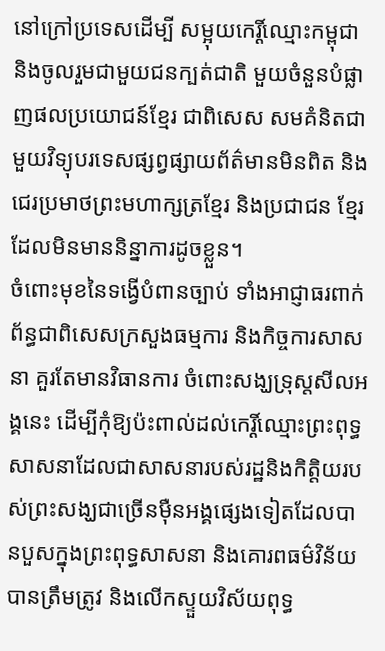នៅក្រៅប្រទេសដើម្បី សម្អុយកេរ្តិ៍ឈ្មោះកម្ពុជា និងចូលរួមជាមួយជនក្បត់ជាតិ មួយចំនួនបំផ្លាញផលប្រយោជន៍ខ្មែរ ជាពិសេស សមគំនិតជាមួយវិទ្យុបរទេសផ្សព្វផ្សាយព័ត៌មានមិនពិត និងជេរប្រមាថព្រះមហាក្សត្រខ្មែរ និងប្រជាជន ខ្មែរដែលមិនមាននិន្នាការដូចខ្លួន។
ចំពោះមុខនៃទង្វើបំពានច្បាប់ ទាំងអាជ្ញាធរពាក់ព័ន្ធជាពិសេសក្រសួងធម្មការ និងកិច្ចការសាសនា គួរតែមានវិធានការ ចំពោះសង្ឃទ្រុស្តសីលអង្គនេះ ដើម្បីកុំឱ្យប៉ះពាល់ដល់កេរ្តិ៍ឈ្មោះព្រះពុទ្ធសាសនាដែលជាសាសនារបស់រដ្ឋនិងកិត្តិយរបស់ព្រះសង្ឃជាច្រើនម៉ឺនអង្គផ្សេងទៀតដែលបានបួសក្នុងព្រះពុទ្ធសាសនា និងគោរពធម៌វិន័យបានត្រឹមត្រូវ និងលើកស្ទួយវិស័យពុទ្ធ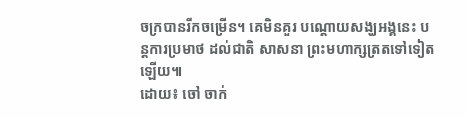ចក្របានរីកចម្រើន។ គេមិនគួរ បណ្តោយសង្ឃអង្គនេះ បន្តការប្រមាថ ដល់ជាតិ សាសនា ព្រះមហាក្សត្រតទៅទៀតឡើយ៕
ដោយ៖ ចៅ ចាក់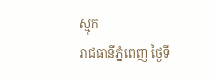ស្មុក
រាជធានីភ្នំពេញ ថ្ងៃទី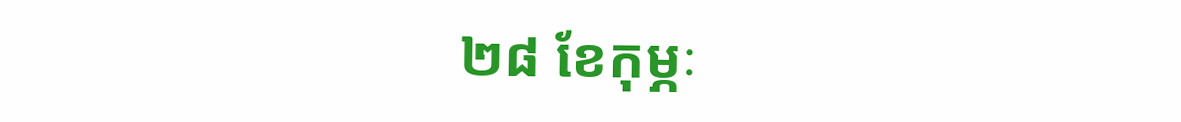២៨ ខែកុម្ភៈ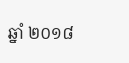ឆ្នាំ ២០១៨